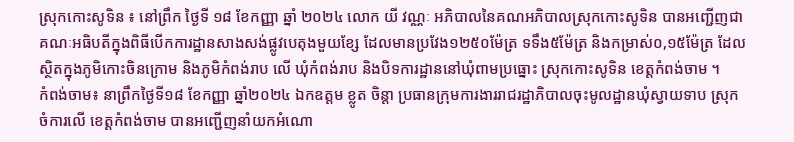ស្រុកកោះសូទិន ៖ នៅព្រឹក ថ្ងៃទី ១៨ ខែកញ្ញា ឆ្នាំ ២០២៤ លោក យី វណ្ណៈ អភិបាលនៃគណអភិបាលស្រុកកោះសូទិន បានអញ្ជេីញជាគណៈអធិបតីក្នុងពិធីបេីកការដ្ឋានសាងសង់ផ្លូវបេតុងមួយខ្សែ ដែលមានប្រវែង១២៥០ម៉ែត្រ ទទឹង៥ម៉ែត្រ និងកម្រាស់០,១៥ម៉ែត្រ ដែលស្ថិតក្នុងភូមិកោះចិនក្រោម និងភូមិកំពង់រាប លេី ឃុំកំពង់រាប និងបិទការដ្ឋាននៅឃុំពាមប្រធ្នោះ ស្រុកកោះសូទិន ខេត្តកំពង់ចាម ។
កំពង់ចាម៖ នាព្រឹកថ្ងៃទី១៨ ខែកញ្ញា ឆ្នាំ២០២៤ ឯកឧត្តម ខ្លូត ចិន្តា ប្រធានក្រុមការងាររាជរដ្ឋាភិបាលចុះមូលដ្ឋានឃុំស្វាយទាប ស្រុកចំការលើ ខេត្តកំពង់ចាម បានអញ្ជេីញនាំយកអំណោ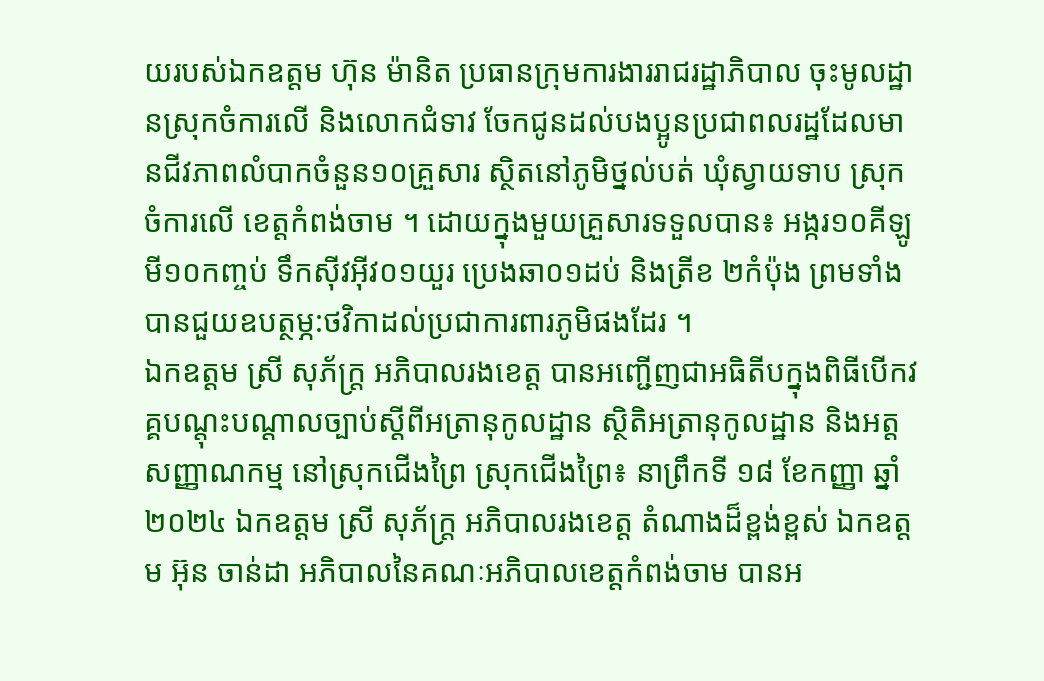យរបស់ឯកឧត្ដម ហ៊ុន ម៉ានិត ប្រធានក្រុមការងាររាជរដ្ឋាភិបាល ចុះមូលដ្ឋានស្រុកចំការលើ និងលោកជំទាវ ចែកជូនដល់បងប្អូនប្រជាពលរដ្ឋដែលមានជីវភាពលំបាកចំនួន១០គ្រួសារ ស្ថិតនៅភូមិថ្នល់បត់ ឃុំស្វាយទាប ស្រុកចំការលើ ខេត្តកំពង់ចាម ។ ដោយក្នុងមួយគ្រួសារទទួលបាន៖ អង្ករ១០គីឡូ មី១០កញ្ចប់ ទឹកស៊ីវអុីវ០១យួរ ប្រេងឆា០១ដប់ និងត្រីខ ២កំប៉ុង ព្រមទាំងបានជួយឧបត្ថម្ភ:ថវិកាដល់ប្រជាការពារភូមិផងដែរ ។
ឯកឧត្ដម ស្រី សុភ័ក្ដ្រ អភិបាលរងខេត្ត បានអញ្ជេីញជាអធិតីបក្នុងពិធីបេីកវគ្គបណ្តុះបណ្តាលច្បាប់ស្តីពីអត្រានុកូលដ្ឋាន ស្ថិតិអត្រានុកូលដ្ឋាន និងអត្តសញ្ញាណកម្ម នៅស្រុកជើងព្រៃ ស្រុកជេីងព្រៃ៖ នាព្រឹកទី ១៨ ខែកញ្ញា ឆ្នាំ២០២៤ ឯកឧត្ដម ស្រី សុភ័ក្ដ្រ អភិបាលរងខេត្ត តំណាងដ៏ខ្ពង់ខ្ពស់ ឯកឧត្ដម អ៊ុន ចាន់ដា អភិបាលនៃគណៈអភិបាលខេត្ដកំពង់ចាម បានអ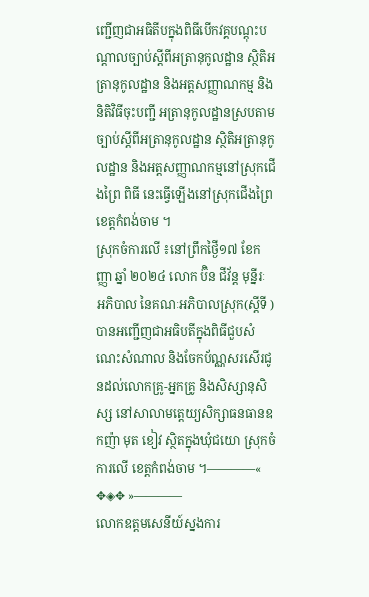ញ្ជេីញជាអធិតីបក្នុងពិធីបេីកវគ្គបណ្តុះបណ្តាលច្បាប់ស្តីពីអត្រានុកូលដ្ឋាន ស្ថិតិអត្រានុកូលដ្ឋាន និងអត្តសញ្ញាណកម្ម និងនិតិវិធីចុះបញ្ជី អត្រានុកូលដ្ឋានស្របតាមច្បាប់ស្តីពីអត្រានុកូលដ្ឋាន ស្ថិតិអត្រានុកូលដ្ឋាន និងអត្ដសញ្ញាណកម្មនៅស្រុកជេីងព្រៃ ពិធី នេះធ្វេីឡេីងនៅស្រុកជេីងព្រៃ ខេត្តកំពង់ចាម ។
ស្រុកចំការលើ ៖នៅព្រឹកថ្ងៃី១៧ ខែកញ្ញា ឆ្នាំ ២០២៤ លោក ប៊ិន ជីវ័ន្ត មុន្នីរៈ អភិបាល នៃគណៈអភិបាលស្រុក(ស្តីទី ) បានអញ្ជើញជាអធិបតីក្នុងពិធីជួបសំណេះសំណាល និងចែកប័ណ្ណសរសើរជូនដល់លោកគ្រូ-អ្នកគ្រូ និងសិស្សានុសិស្ស នៅសាលាមត្តេយ្យសិក្សាធនធានឧកញ៉ា មុត ខៀវ ស្ថិតក្នុងឃុំជយោ ស្រុកចំការលើ ខេត្តកំពង់ចាម ។————« ✥◈✥ »————
លោកឧត្ដមសេនីយ៍ស្នងការ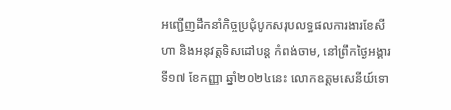អញ្ជើញដឹកនាំកិច្ចប្រជុំបូកសរុបលទ្ធផលការងារខែសីហា និងអនុវត្តទិសដៅបន្ដ កំពង់ចាម, នៅព្រឹកថ្ងៃអង្គារ ទី១៧ ខែកញ្ញា ឆ្នាំ២០២៤នេះ លោកឧត្តមសេនីយ៍ទោ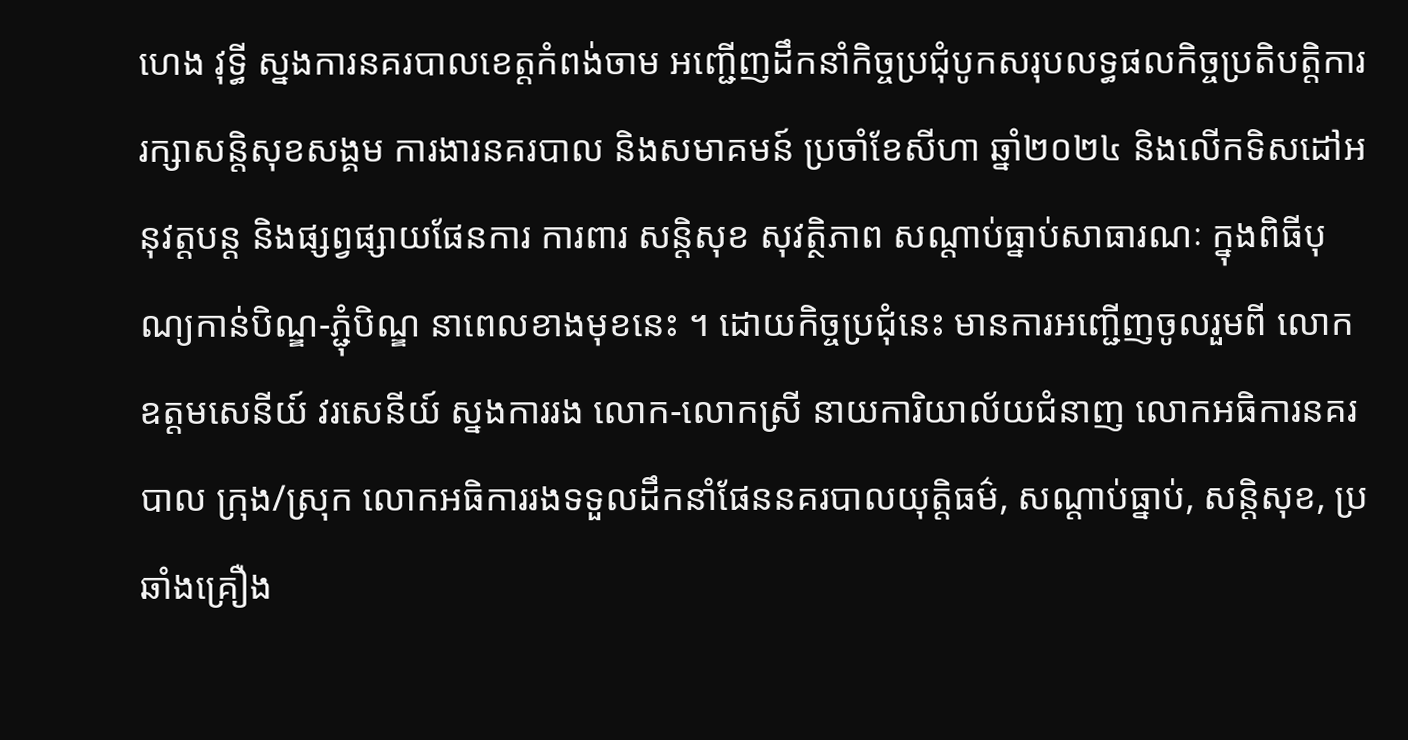ហេង វុទ្ធី ស្នងការនគរបាលខេត្តកំពង់ចាម អញ្ជើញដឹកនាំកិច្ចប្រជុំបូកសរុបលទ្ធផលកិច្ចប្រតិបត្តិការរក្សាសន្តិសុខសង្គម ការងារនគរបាល និងសមាគមន៍ ប្រចាំខែសីហា ឆ្នាំ២០២៤ និងលើកទិសដៅអនុវត្តបន្ដ និងផ្សព្វផ្សាយផែនការ ការពារ សន្តិសុខ សុវត្ថិភាព សណ្តាប់ធ្នាប់សាធារណៈ ក្នុងពិធីបុណ្យកាន់បិណ្ឌ-ភ្ជុំបិណ្ឌ នាពេលខាងមុខនេះ ។ ដោយកិច្ចប្រជុំនេះ មានការអញ្ជើញចូលរួមពី លោកឧត្តមសេនីយ៍ វរសេនីយ៍ ស្នងការរង លោក-លោកស្រី នាយការិយាល័យជំនាញ លោកអធិការនគរបាល ក្រុង/ស្រុក លោកអធិការរងទទួលដឹកនាំផែននគរបាលយុត្តិធម៌, សណ្ដាប់ធ្នាប់, សន្តិសុខ, ប្រឆាំងគ្រឿង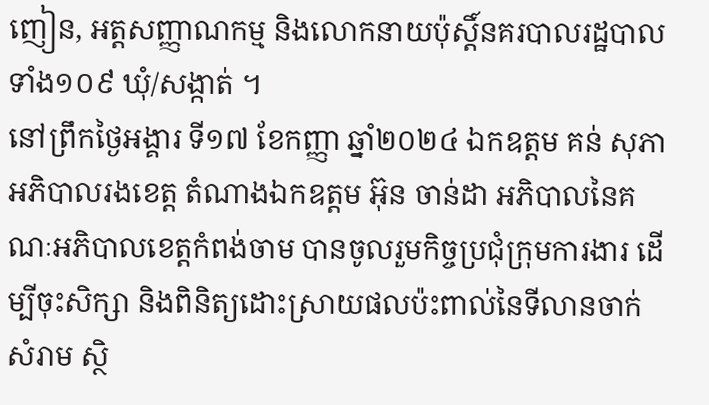ញៀន, អត្តសញ្ញាណកម្ម និងលោកនាយប៉ុស្តិ៍នគរបាលរដ្ឋបាលទាំង១០៩ ឃុំ/សង្កាត់ ។
នៅព្រឹកថ្ងៃអង្គារ ទី១៧ ខែកញ្ញា ឆ្នាំ២០២៤ ឯកឧត្តម គន់ សុភា អភិបាលរងខេត្ត តំណាងឯកឧត្តម អ៊ុន ចាន់ដា អភិបាលនៃគណៈអភិបាលខេត្តកំពង់ចាម បានចូលរួមកិច្ចប្រជុំក្រុមការងារ ដើម្បីចុះសិក្សា និងពិនិត្យដោះស្រាយផលប៉ះពាល់នៃទីលានចាក់សំរាម ស្ថិ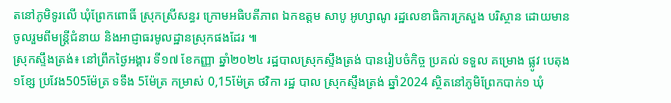តនៅភូមិទូរលើ ឃុំព្រែកពោធិ៍ ស្រុកស្រីសន្ធរ ក្រោមអធិបតីភាព ឯកឧត្តម សាបូ អូហ្សាណូ រដ្ឋលេខាធិការក្រសួង បរិស្ថាន ដោយមានចូលរួមពីមន្ត្រីជំនាយ និងអាជ្ញាធរមូលដ្ឋានស្រុកផងដែរ ៕
ស្រុកស្ទឹងត្រង់៖ នៅព្រឹកថ្ងៃអង្គារ ទី១៧ ខែកញ្ញា ឆ្នាំ២០២៤ រដ្ឋបាលស្រុកស្ទឹងត្រង់ បានរៀបចំកិច្ច ប្រគល់ ទទួល គម្រោង ផ្លូវ បេតុង ១ខ្សែ ប្រវែង505ម៉ែត្រ ទទឹង 5ម៉ែត្រ កម្រាស់ 0,15ម៉ែត្រ ថវិកា រដ្ឋ បាល ស្រុកស្ទឹងត្រង់ ឆ្នាំ2024 ស្ថិតនៅភូមិព្រែកបាក់១ ឃុំ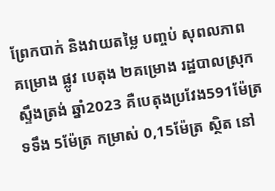ព្រែកបាក់ និងវាយតម្លៃ បញ្ចប់ សុពលភាព គម្រោង ផ្លូវ បេតុង ២គម្រោង រដ្ឋបាលស្រុក ស្ទឹងត្រង់ ឆ្នាំ2023 គឺបេតុងប្រវែង591ម៉ែត្រ ទទឹង 5ម៉ែត្រ កម្រាស់ 0,15ម៉ែត្រ ស្ថិត នៅ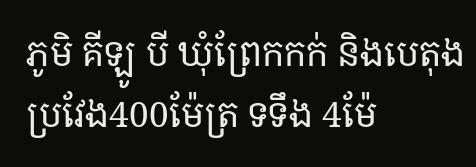ភូមិ គីឡូ បី ឃុំព្រែកកក់ និងបេតុងប្រវែង400ម៉ែត្រ ទទឹង 4ម៉ែ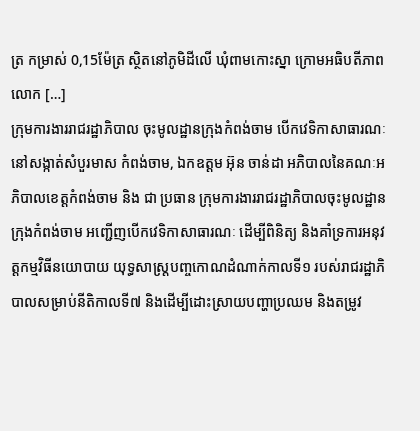ត្រ កម្រាស់ 0,15ម៉ែត្រ ស្ថិតនៅភូមិដីលេី ឃុំពាមកោះស្នា ក្រោមអធិបតីភាព លោក […]
ក្រុមការងាររាជរដ្ឋាភិបាល ចុះមូលដ្ឋានក្រុងកំពង់ចាម បេីកវេទិកាសាធារណៈ នៅសង្កាត់សំបួរមាស កំពង់ចាម, ឯកឧត្ដម អ៊ុន ចាន់ដា អភិបាលនៃគណៈអភិបាលខេត្តកំពង់ចាម និង ជា ប្រធាន ក្រុមការងាររាជរដ្ឋាភិបាលចុះមូលដ្ឋានក្រុងកំពង់ចាម អញ្ជើញបេីកវេទិកាសាធារណៈ ដើម្បីពិនិត្យ និងគាំទ្រការអនុវត្តកម្មវិធីនយោបាយ យុទ្ធសាស្ត្របញ្ចកោណដំណាក់កាលទី១ របស់រាជរដ្ឋាភិបាលសម្រាប់នីតិកាលទី៧ និងដើម្បីដោះស្រាយបញ្ហាប្រឈម និងតម្រូវ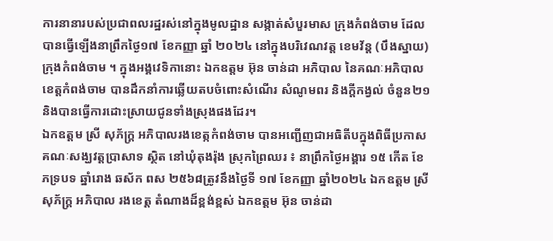ការនានារបស់ប្រជាពលរដ្ឋរស់នៅក្នុងមូលដ្ឋាន សង្កាត់សំបួរមាស ក្រុងកំពង់ចាម ដែល បានធ្វើឡើងនាព្រឹកថ្ងៃ១៧ ខែកញ្ញា ឆ្នាំ ២០២៤ នៅក្នុងបរិវេណវត្ត ខេមវ័ន្ត (បឹងស្នាយ) ក្រុងកំពង់ចាម ។ ក្នុងអង្គវេទិកានោះ ឯកឧត្តម អ៊ុន ចាន់ដា អភិបាល នៃគណៈអភិបាលខេត្តកំពង់ចាម បានដឹកនាំការឆ្លើយតបចំពោះសំណើរ សំណូមពរ និងក្តីកង្វល់ ចំនួន២១ និងបានធ្វើការដោះស្រាយជូនទាំងស្រុងផងដែរ។
ឯកឧត្ដម ស្រី សុភ័ក្ដ្រ អភិបាលរងខេត្កកំពង់ចាម បានអញ្ជេីញជាអធិតីបក្នុងពិធីប្រកាសគណៈសង្ឃវត្ដប្រាសាទ ស្ថិត នៅឃុំតុងរ៉ុង ស្រុកព្រៃឈរ ៖ នាព្រឹកថ្ងៃអង្គារ ១៥ កើត ខែភទ្របទ ឆ្នាំរោង ឆស័ក ពស ២៥៦៨ត្រូវនឹងថ្ងៃទី ១៧ ខែកញ្ញា ឆ្នាំ២០២៤ ឯកឧត្ដម ស្រី សុភ័ក្ដ្រ អភិបាល រងខេត្ត តំណាងដ៏ខ្ពង់ខ្ពស់ ឯកឧត្ដម អ៊ុន ចាន់ដា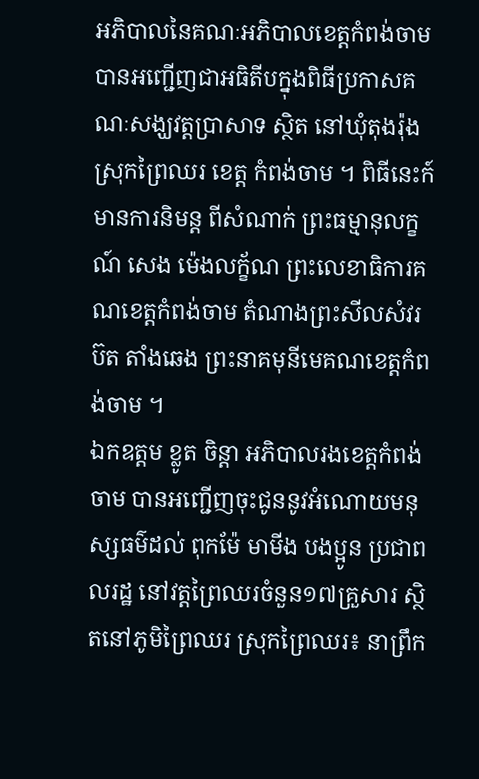អភិបាលនៃគណៈអភិបាលខេត្ដកំពង់ចាម បានអញ្ជេីញជាអធិតីបក្នុងពិធីប្រកាសគណៈសង្ឃវត្ដប្រាសាទ ស្ថិត នៅឃុំតុងរ៉ុង ស្រុកព្រៃឈរ ខេត្ត កំពង់ចាម ។ ពិធីនេះក៍មានការនិមន្ត ពីសំណាក់ ព្រះធម្មានុលក្ខណ៍ សេង ម៉េងលក្ខ័ណ ព្រះលេខាធិការគណខេត្តកំពង់ចាម តំណាងព្រះសីលសំវរ ប៊ត តាំងឆេង ព្រះនាគមុនីមេគណខេត្តកំពង់ចាម ។
ឯកឧត្តម ខ្លូត ចិន្តា អភិបាលរងខេត្ដកំពង់ចាម បានអញ្ជើញចុះជូននូវអំណោយមនុស្សធម៌ដល់ ពុកម៉ែ មាមីង បងប្អូន ប្រជាពលរដ្ឋ នៅវត្តព្រៃឈរចំនួន១៧គ្រួសារ ស្ថិតនៅភូមិព្រៃឈរ ស្រុកព្រៃឈរ៖ នាព្រឹក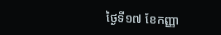ថ្ងៃទី១៧ ខែកញ្ញា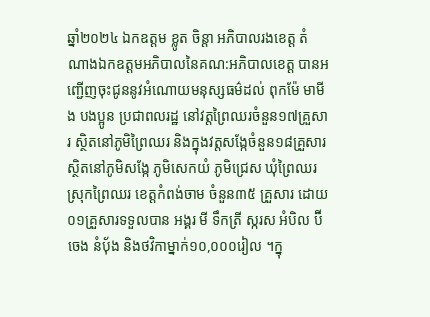ឆ្នាំ២០២៤ ឯកឧត្តម ខ្លូត ចិន្តា អភិបាលរងខេត្ត តំណាងឯកឧត្តមអភិបាលនៃគណ:អភិបាលខេត្ត បានអញ្ជើញចុះជូននូវអំណោយមនុស្សធម៌ដល់ ពុកម៉ែ មាមីង បងប្អូន ប្រជាពលរដ្ឋ នៅវត្តព្រៃឈរចំនួន១៧គ្រួសារ ស្ថិតនៅភូមិព្រៃឈរ និងក្នុងវត្តសង្កែចំនួន១៨គ្រួសារ ស្ថិតនៅភូមិសង្កែ ភូមិសេកយំ ភូមិជ្រេស ឃុំព្រៃឈរ ស្រុកព្រៃឈរ ខេត្តកំពង់ចាម ចំនួន៣៥ គ្រួសារ ដោយ០១គ្រួសារទទួលបាន អង្គរ មី ទឹកត្រី ស្ករស អំបិល ប៊ីចេង នំបុ័ង និងថវិកាម្នាក់១០,០០០រៀល ។ក្នុ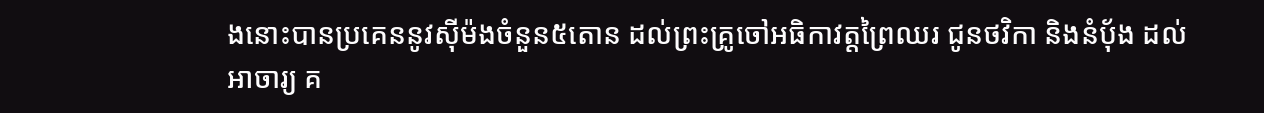ងនោះបានប្រគេននូវស៊ីម៉ងចំនួន៥តោន ដល់ព្រះគ្រូចៅអធិកាវត្តព្រៃឈរ ជូនថវិកា និងនំបុ័ង ដល់អាចារ្យ គ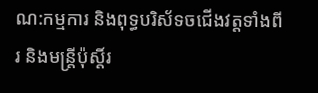ណ:កម្មការ និងពុទ្ធបរិស័ទចជើងវត្តទាំងពីរ និងមន្ត្រីប៉ុស្តិ៍រ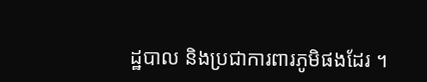ដ្ឋបាល និងប្រជាការពារភូមិផងដែរ ។